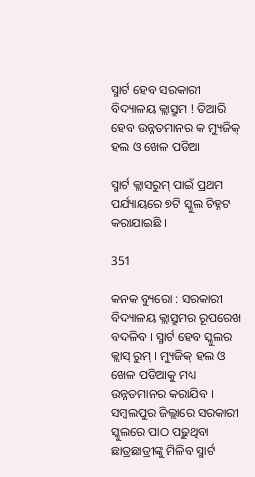ସ୍ମାର୍ଟ ହେବ ସରକାରୀ ବିଦ୍ୟାଳୟ କ୍ଲାସ୍ରୁମ ! ତିଆରି ହେବ ଉନ୍ନତମାନର କ ମ୍ୟୁଜିକ୍ ହଲ ଓ ଖେଳ ପଡିଆ

ସ୍ମାର୍ଟ କ୍ଲାସରୁମ୍ ପାଇଁ ପ୍ରଥମ ପର୍ଯ୍ୟାୟରେ ୭ଟି ସ୍କୁଲ ଚିହ୍ନଟ କରାଯାଇଛି ।

351

କନକ ବ୍ୟୁରୋ : ସରକାରୀ ବିଦ୍ୟାଳୟ କ୍ଲାସ୍ରୁମର ରୂପରେଖ ବଦଳିବ । ସ୍ମାର୍ଟ ହେବ ସ୍କୁଲର କ୍ଲାସ୍ ରୁମ୍ । ମ୍ୟୁଜିକ୍ ହଲ ଓ ଖେଳ ପଡିଆକୁ ମଧ୍ୟ ଉନ୍ନତମାନର କରାଯିବ । ସମ୍ବଲପୁର ଜିଲ୍ଲାରେ ସରକାରୀ ସ୍କୁଲରେ ପାଠ ପଢ଼ୁଥିବା ଛାତ୍ରଛାତ୍ରୀଙ୍କୁ ମିଳିବ ସ୍ମାର୍ଟ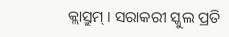କ୍ଲାସ୍ରୁମ୍ । ସରାକରୀ ସ୍କୁଲ ପ୍ରତି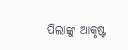ପିଲାଙ୍କୁ ଆକୃଷ୍ଟ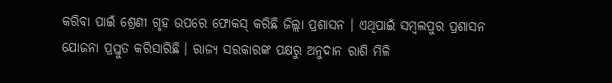କରିବା ପାଇଁ ଶ୍ରେଣୀ ଗୃହ ଉପରେ ଫୋକସ୍ କରିଛି ଜିଲ୍ଲା ପ୍ରଶାସନ । ଏଥିପାଇଁ ସମ୍ବଲପୁର ପ୍ରଶାସନ ଯୋଜନା ପ୍ରସ୍ତୁତ କରିସାରିଛି । ରାଜ୍ୟ ସରକାରଙ୍କ ପକ୍ଷରୁ ଅନୁଦାନ ରାଶି ମିଳି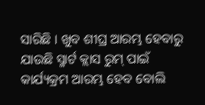ସାରିଛି । ଖୁବ ଶୀଘ୍ର ଆରମ୍ଭ ହେବାରୁ ଯାଉଛି ସ୍ମାର୍ଟ କ୍ଲାସ ରୁମ୍ ପାଇଁ କାର୍ଯ୍ୟକ୍ରମ ଆରମ୍ଭ ହେବ ବୋଲି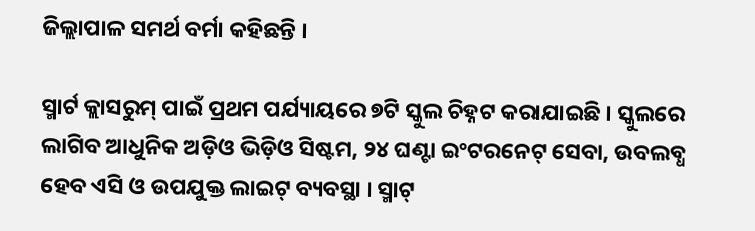ଜିଲ୍ଲାପାଳ ସମର୍ଥ ବର୍ମା କହିଛନ୍ତି ।

ସ୍ମାର୍ଟ କ୍ଲାସରୁମ୍ ପାଇଁ ପ୍ରଥମ ପର୍ଯ୍ୟାୟରେ ୭ଟି ସ୍କୁଲ ଚିହ୍ନଟ କରାଯାଇଛି । ସ୍କୁଲରେ ଲାଗିବ ଆଧୁନିକ ଅଡ଼ିଓ ଭିଡ଼ିଓ ସିଷ୍ଟମ, ୨୪ ଘଣ୍ଟା ଇଂଟରନେଟ୍ ସେବା, ଉବଲବ୍ଧ ହେବ ଏସି ଓ ଉପଯୁକ୍ତ ଲାଇଟ୍ ବ୍ୟବସ୍ଥା । ସ୍ମାଟ୍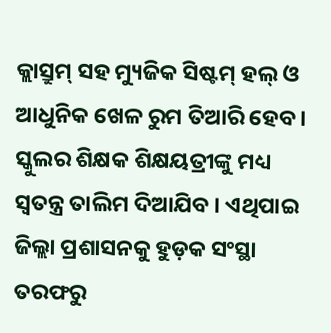କ୍ଲାସ୍ରୁମ୍ ସହ ମ୍ୟୁଜିକ ସିଷ୍ଟମ୍ ହଲ୍ ଓ ଆଧୁନିକ ଖେଳ ରୁମ ତିଆରି ହେବ । ସ୍କୁଲର ଶିକ୍ଷକ ଶିକ୍ଷୟତ୍ରୀଙ୍କୁ ମଧ୍ୟ ସ୍ୱତନ୍ତ୍ର ତାଲିମ ଦିଆଯିବ । ଏଥିପାଇ ଜିଲ୍ଲା ପ୍ରଶାସନକୁ ହୁଡ଼କ ସଂସ୍ଥା ତରଫରୁ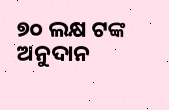୭୦ ଲକ୍ଷ ଟଙ୍କ ଅନୁଦାନ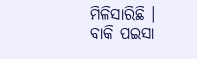ମିଳିସାରିଛି । ବାକି ପଇସା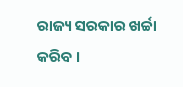ରାଜ୍ୟ ସରକାର ଖର୍ଚ୍ଚା କରିବ ।